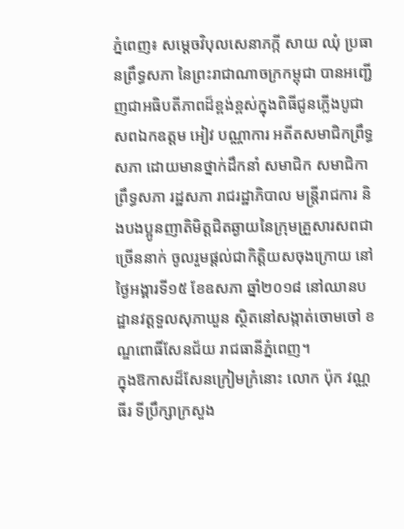ភ្នំពេញ៖ សម្តេចវិបុលសេនាភក្កី សាយ ឈុំ ប្រធានព្រឹទ្ធសភា នៃព្រះរាជាណាចក្រកម្ពុជា បានអញ្ជើញជាអធិបតីភាពដ៏ខ្ពង់ខ្ពស់ក្នុងពិធីជូនភ្លើងបូជាសពឯកឧត្តម អៀវ បណ្ណាការ អតីតសមាជិកព្រឹទ្ធសភា ដោយមានថ្នាក់ដឹកនាំ សមាជិក សមាជិកាព្រឹទ្ធសភា រដ្ឋសភា រាជរដ្ឋាភិបាល មន្រ្តីរាជការ និងបងប្អូនញាតិមិត្តជិតឆ្ងាយនៃក្រុមគ្រួសារសពជាច្រើននាក់ ចូលរួមផ្តល់ជាកិត្តិយសចុងក្រោយ នៅថ្ងៃអង្គារទី១៥ ខែឧសភា ឆ្នាំ២០១៨ នៅឈានបដ្ឋានវត្តទួលសុភាឃួន ស្ថិតនៅសង្កាត់ចោមចៅ ខណ្ឌពោធិ៍សែនជ័យ រាជធានីភ្នំពេញ។
ក្នុងឱកាសដ៏សែនក្រៀមក្រំនោះ លោក ប៉ុក វណ្ណធីរ ទីប្រឹក្សាក្រសួង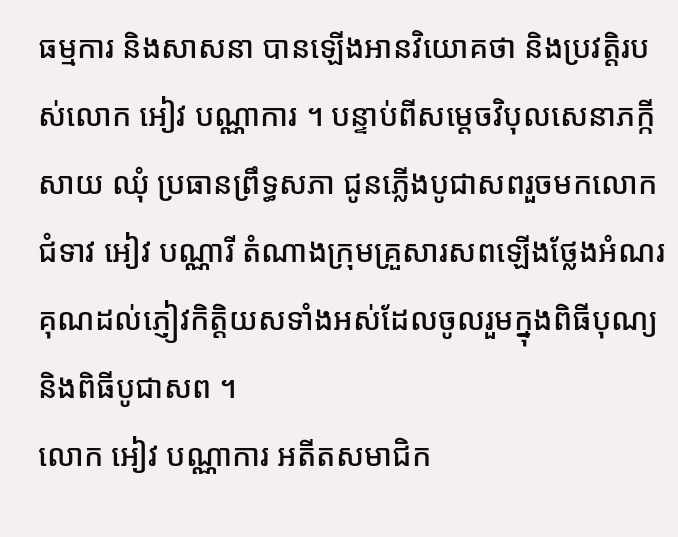ធម្មការ និងសាសនា បានឡើងអានវិយោគថា និងប្រវត្តិរបស់លោក អៀវ បណ្ណាការ ។ បន្ទាប់ពីសម្តេចវិបុលសេនាភក្កី សាយ ឈុំ ប្រធានព្រឹទ្ធសភា ជូនភ្លើងបូជាសពរួចមកលោកជំទាវ អៀវ បណ្ណារី តំណាងក្រុមគ្រួសារសពឡើងថ្លែងអំណរគុណដល់ភ្ញៀវកិត្តិយសទាំងអស់ដែលចូលរួមក្នុងពិធីបុណ្យ និងពិធីបូជាសព ។
លោក អៀវ បណ្ណាការ អតីតសមាជិក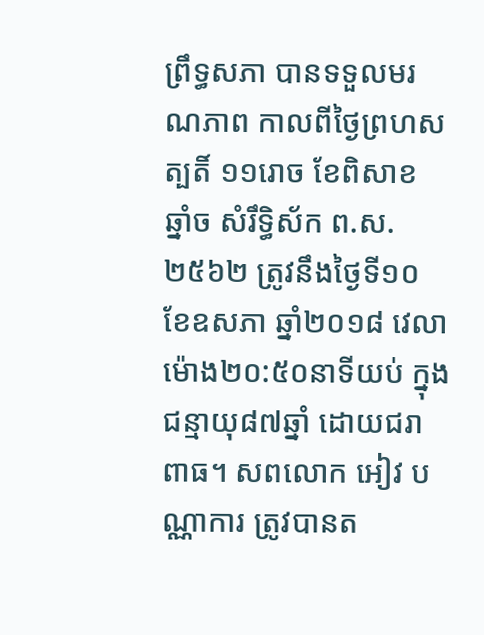ព្រឹទ្ធសភា បានទទួលមរណភាព កាលពីថ្ងៃព្រហសត្បតិ៍ ១១រោច ខែពិសាខ ឆ្នាំច សំរឹទ្ធិស័ក ព.ស.២៥៦២ ត្រូវនឹងថ្ងៃទី១០ ខែឧសភា ឆ្នាំ២០១៨ វេលាម៉ោង២០:៥០នាទីយប់ ក្នុងជន្មាយុ៨៧ឆ្នាំ ដោយជរាពាធ។ សពលោក អៀវ បណ្ណាការ ត្រូវបានត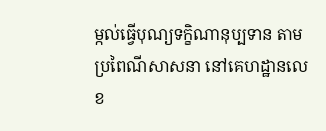ម្កល់ធ្វើបុណ្យទក្ខិណានុប្បទាន តាមប្រពៃណីសាសនា នៅគេហដ្ឋានលេខ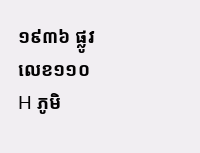១៩៣៦ ផ្លូវលេខ១១០H ភូមិ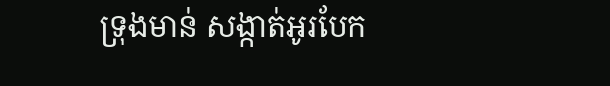ទ្រុងមាន់ សង្កាត់អូរបែក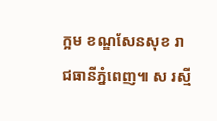ក្អម ខណ្ឌសែនសុខ រាជធានីភ្នំពេញ៕ ស រស្មី